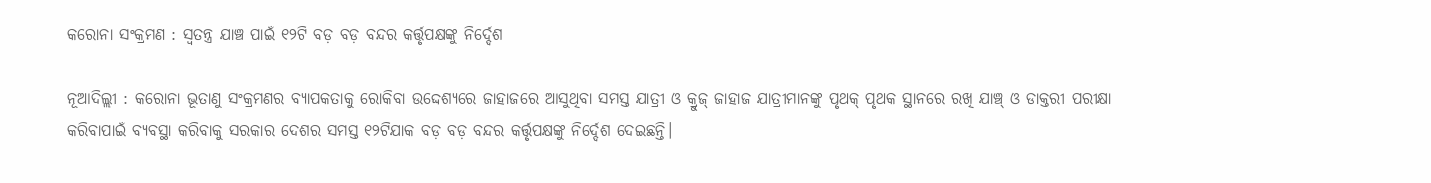କରୋନା ସଂକ୍ରମଣ : ସ୍ବତନ୍ତ୍ର ଯାଞ୍ଚ ପାଇଁ ୧୨ଟି ବଡ଼ ବଡ଼ ବନ୍ଦର କର୍ତ୍ତୃପକ୍ଷଙ୍କୁ ନିର୍ଦ୍ଦେଶ

ନୂଆଦିଲ୍ଲୀ : କରୋନା ଭୂତାଣୁ ସଂକ୍ରମଣର ବ୍ୟାପକତାକୁ ରୋକିବା ଉଦ୍ଦେଶ୍ୟରେ ଜାହାଜରେ ଆସୁଥିବା ସମସ୍ତ ଯାତ୍ରୀ ଓ କ୍ରୁଜ୍‍ ଜାହାଜ ଯାତ୍ରୀମାନଙ୍କୁ ପୃଥକ୍‍ ପୃଥକ ସ୍ଥାନରେ ରଖି ଯାଞ୍ଚ୍‍ ଓ ଡାକ୍ତରୀ ପରୀକ୍ଷା କରିବାପାଇଁ ବ୍ୟବସ୍ଥା କରିବାକୁ ସରକାର ଦେଶର ସମସ୍ତ ୧୨ଟିଯାକ ବଡ଼ ବଡ଼ ବନ୍ଦର କର୍ତ୍ତୃପକ୍ଷଙ୍କୁ ନିର୍ଦ୍ଦେଶ ଦେଇଛନ୍ତି।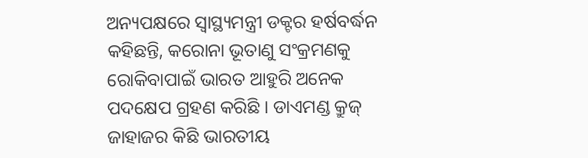ଅନ୍ୟପକ୍ଷରେ ସ୍ୱାସ୍ଥ୍ୟମନ୍ତ୍ରୀ ଡକ୍ଟର ହର୍ଷବର୍ଦ୍ଧନ କହିଛନ୍ତି, କରୋନା ଭୂତାଣୁ ସଂକ୍ରମଣକୁ ରୋକିବାପାଇଁ ଭାରତ ଆହୁରି ଅନେକ ପଦକ୍ଷେପ ଗ୍ରହଣ କରିଛି । ଡାଏମଣ୍ଡ କ୍ରୁଜ୍‍ ଜାହାଜର କିଛି ଭାରତୀୟ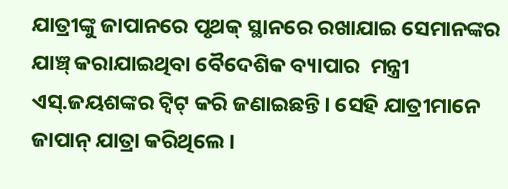ଯାତ୍ରୀଙ୍କୁ ଜାପାନରେ ପୃଥକ୍‍ ସ୍ଥାନରେ ରଖାଯାଇ ସେମାନଙ୍କର ଯାଞ୍ଚ୍‍ କରାଯାଇଥିବା ବୈଦେଶିକ ବ୍ୟାପାର  ମନ୍ତ୍ରୀ ଏସ୍‍.ଜୟଶଙ୍କର ଟ୍ୱିଟ୍‍ କରି ଜଣାଇଛନ୍ତି। ସେହି ଯାତ୍ରୀମାନେ ଜାପାନ୍‍ ଯାତ୍ରା କରିଥିଲେ।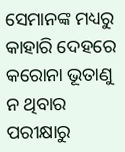ସେମାନଙ୍କ ମଧ୍ୟରୁ କାହାରି ଦେହରେ କରୋନା ଭୂତାଣୁ ନ ଥିବାର ପରୀକ୍ଷାରୁ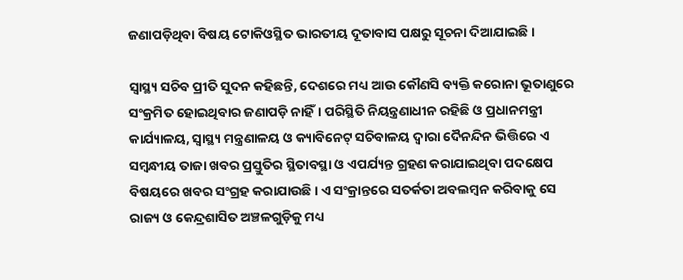ଜଣାପଡ଼ିଥିବା ବିଷୟ ଟୋକିଓସ୍ଥିତ ଭାରତୀୟ ଦୂତାବାସ ପକ୍ଷରୁ ସୂଚନା ଦିଆଯାଇଛି।

ସ୍ୱାସ୍ଥ୍ୟ ସଚିବ ପ୍ରୀତି ସୁଦନ କହିଛନ୍ତି, ଦେଶରେ ମଧ୍ୟ ଆଉ କୌଣସି ବ୍ୟକ୍ତି କରୋନା ଭୂତାଣୁରେ ସଂକ୍ରମିତ ହୋଇଥିବାର ଜଣାପଡ଼ି ନାହିଁ। ପରିସ୍ଥିତି ନିୟନ୍ତ୍ରଣାଧୀନ ରହିଛି ଓ ପ୍ରଧାନମନ୍ତ୍ରୀ କାର୍ଯ୍ୟାଳୟ, ସ୍ୱାସ୍ଥ୍ୟ ମନ୍ତ୍ରଣାଳୟ ଓ କ୍ୟାବିନେଟ୍‍ ସଚିବାଳୟ ଦ୍ୱାରା ଦୈନନ୍ଦିନ ଭିତ୍ତିରେ ଏ ସମ୍ବନ୍ଧୀୟ ତାଜା ଖବର ପ୍ରସ୍ତୁତିର ସ୍ଥିତାବସ୍ଥା ଓ ଏପର୍ଯ୍ୟନ୍ତ ଗ୍ରହଣ କରାଯାଇଥିବା ପଦକ୍ଷେପ ବିଷୟରେ ଖବର ସଂଗ୍ରହ କରାଯାଉଛି। ଏ ସଂକ୍ରାନ୍ତରେ ସତର୍କତା ଅବଲମ୍ବନ କରିବାକୁ ସେ ରାଜ୍ୟ ଓ କେନ୍ଦ୍ରଶାସିତ ଅଞ୍ଚଳଗୁଡ଼ିକୁ ମଧ୍ୟ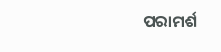ପରାମର୍ଶ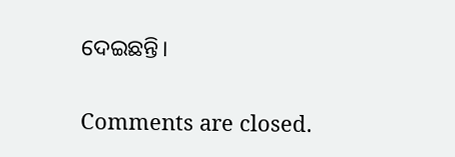ଦେଇଛନ୍ତି।

Comments are closed.